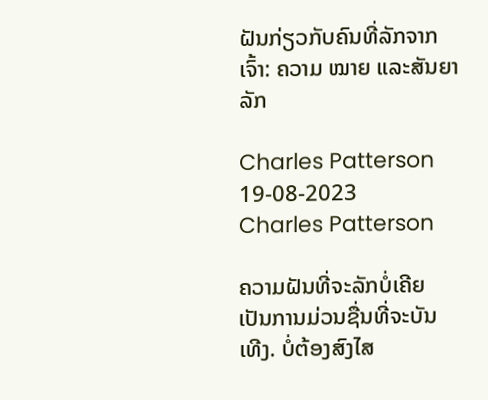ຝັນກ່ຽວກັບຄົນທີ່ລັກຈາກເຈົ້າ: ຄວາມ ໝາຍ ແລະສັນຍາລັກ

Charles Patterson 19-08-2023
Charles Patterson

ຄວາມຝັນທີ່ຈະລັກບໍ່ເຄີຍເປັນການມ່ວນຊື່ນທີ່ຈະບັນເທີງ. ບໍ່ຕ້ອງສົງໄສ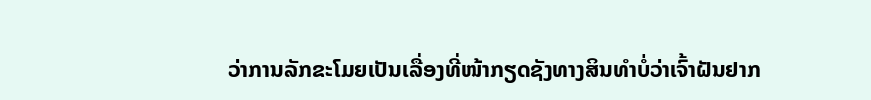ວ່າການລັກຂະໂມຍເປັນເລື່ອງທີ່ໜ້າກຽດຊັງທາງສິນທຳບໍ່ວ່າເຈົ້າຝັນຢາກ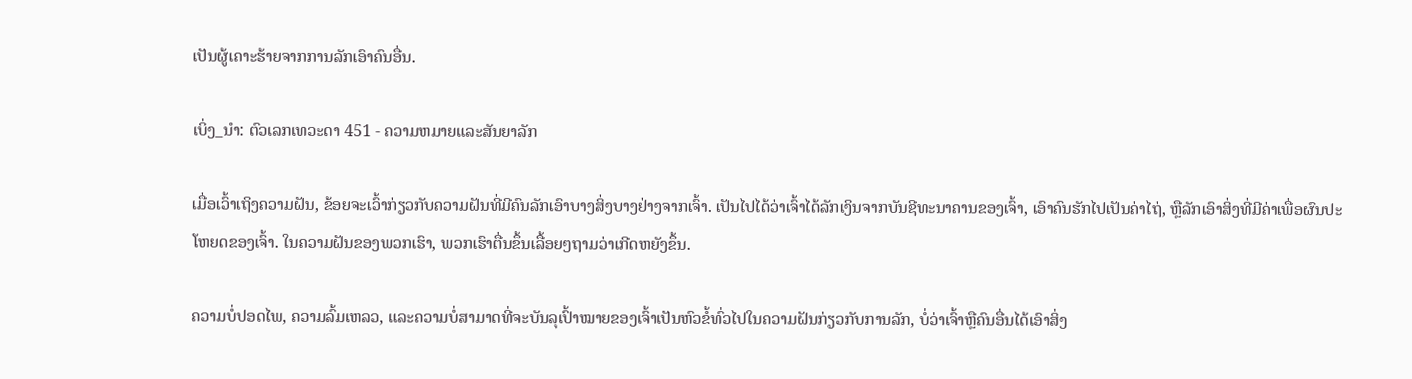ເປັນຜູ້ເຄາະຮ້າຍຈາກການລັກເອົາຄົນອື່ນ.

ເບິ່ງ_ນຳ: ຕົວເລກເທວະດາ 451 - ຄວາມຫມາຍແລະສັນຍາລັກ

ເມື່ອເວົ້າເຖິງຄວາມຝັນ, ຂ້ອຍຈະເວົ້າກ່ຽວກັບຄວາມຝັນທີ່ມີຄົນລັກເອົາບາງສິ່ງບາງຢ່າງຈາກເຈົ້າ. ເປັນໄປໄດ້ວ່າເຈົ້າໄດ້ລັກເງິນຈາກບັນຊີທະນາຄານຂອງເຈົ້າ, ເອົາຄົນຮັກໄປເປັນຄ່າໄຖ່, ຫຼືລັກເອົາສິ່ງທີ່ມີຄ່າເພື່ອຜົນປະໂຫຍດຂອງເຈົ້າ. ໃນຄວາມຝັນຂອງພວກເຮົາ, ພວກເຮົາຕື່ນຂຶ້ນເລື້ອຍໆຖາມວ່າເກີດຫຍັງຂຶ້ນ.

ຄວາມບໍ່ປອດໄພ, ຄວາມລົ້ມເຫລວ, ແລະຄວາມບໍ່ສາມາດທີ່ຈະບັນລຸເປົ້າໝາຍຂອງເຈົ້າເປັນຫົວຂໍ້ທົ່ວໄປໃນຄວາມຝັນກ່ຽວກັບການລັກ, ບໍ່ວ່າເຈົ້າຫຼືຄົນອື່ນໄດ້ເອົາສິ່ງ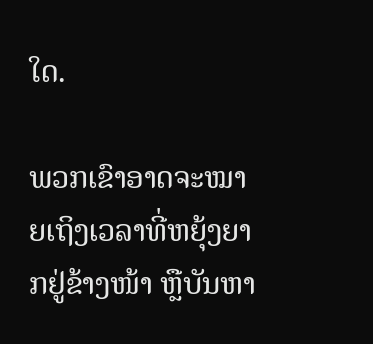ໃດ.

ພວກເຂົາອາດຈະໝາຍເຖິງເວລາທີ່ຫຍຸ້ງຍາກຢູ່ຂ້າງໜ້າ ຫຼືບັນຫາ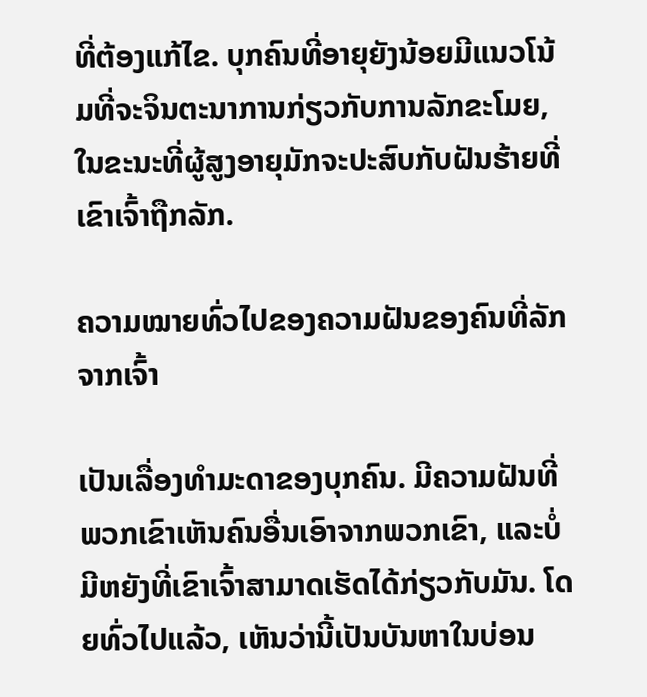ທີ່ຕ້ອງແກ້ໄຂ. ບຸກຄົນທີ່ອາຍຸຍັງນ້ອຍມີແນວໂນ້ມທີ່ຈະຈິນຕະນາການກ່ຽວກັບການລັກຂະໂມຍ, ໃນຂະນະທີ່ຜູ້ສູງອາຍຸມັກຈະປະສົບກັບຝັນຮ້າຍທີ່ເຂົາເຈົ້າຖືກລັກ.

ຄວາມໝາຍທົ່ວໄປຂອງຄວາມຝັນຂອງຄົນທີ່ລັກຈາກເຈົ້າ

ເປັນເລື່ອງທຳມະດາຂອງບຸກຄົນ. ມີຄວາມຝັນທີ່ພວກເຂົາເຫັນຄົນອື່ນເອົາຈາກພວກເຂົາ, ແລະບໍ່ມີຫຍັງທີ່ເຂົາເຈົ້າສາມາດເຮັດໄດ້ກ່ຽວກັບມັນ. ໂດຍທົ່ວໄປແລ້ວ, ເຫັນວ່ານີ້ເປັນບັນຫາໃນບ່ອນ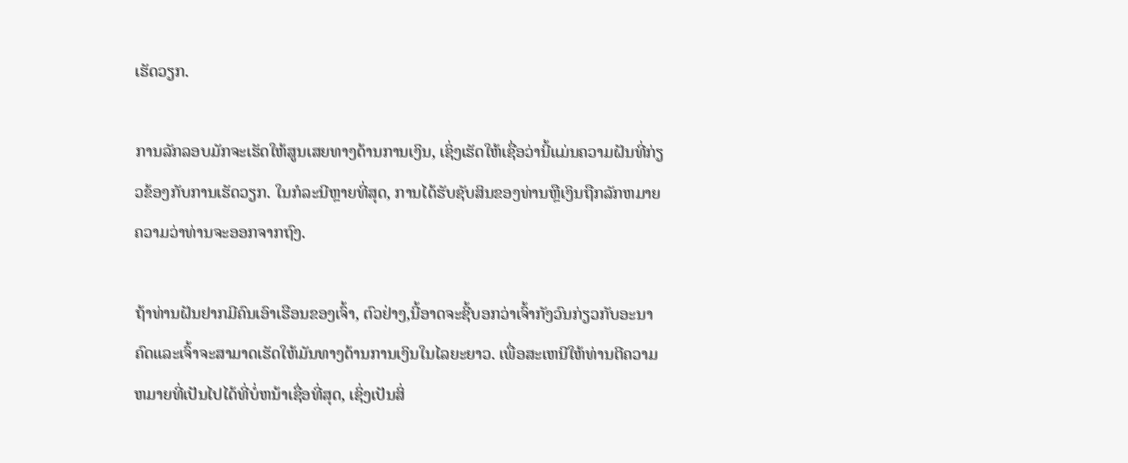ເຮັດວຽກ.

ການລັກລອບມັກຈະເຮັດໃຫ້ສູນເສຍທາງດ້ານການເງິນ, ເຊິ່ງເຮັດໃຫ້ເຊື່ອວ່ານີ້ແມ່ນຄວາມຝັນທີ່ກ່ຽວຂ້ອງກັບການເຮັດວຽກ. ໃນກໍລະນີຫຼາຍທີ່ສຸດ, ການໄດ້ຮັບຊັບສິນຂອງທ່ານຫຼືເງິນຖືກລັກຫມາຍຄວາມວ່າທ່ານຈະອອກຈາກຖົງ.

ຖ້າທ່ານຝັນຢາກມີຄົນເອົາເຮືອນຂອງເຈົ້າ, ຕົວຢ່າງ,ນີ້ອາດຈະຊີ້ບອກວ່າເຈົ້າກັງວົນກ່ຽວກັບອະນາຄົດແລະເຈົ້າຈະສາມາດເຮັດໃຫ້ມັນທາງດ້ານການເງິນໃນໄລຍະຍາວ. ເພື່ອສະເຫນີໃຫ້ທ່ານຕີຄວາມຫມາຍທີ່ເປັນໄປໄດ້ທີ່ບໍ່ຫນ້າເຊື່ອທີ່ສຸດ, ເຊິ່ງເປັນສິ່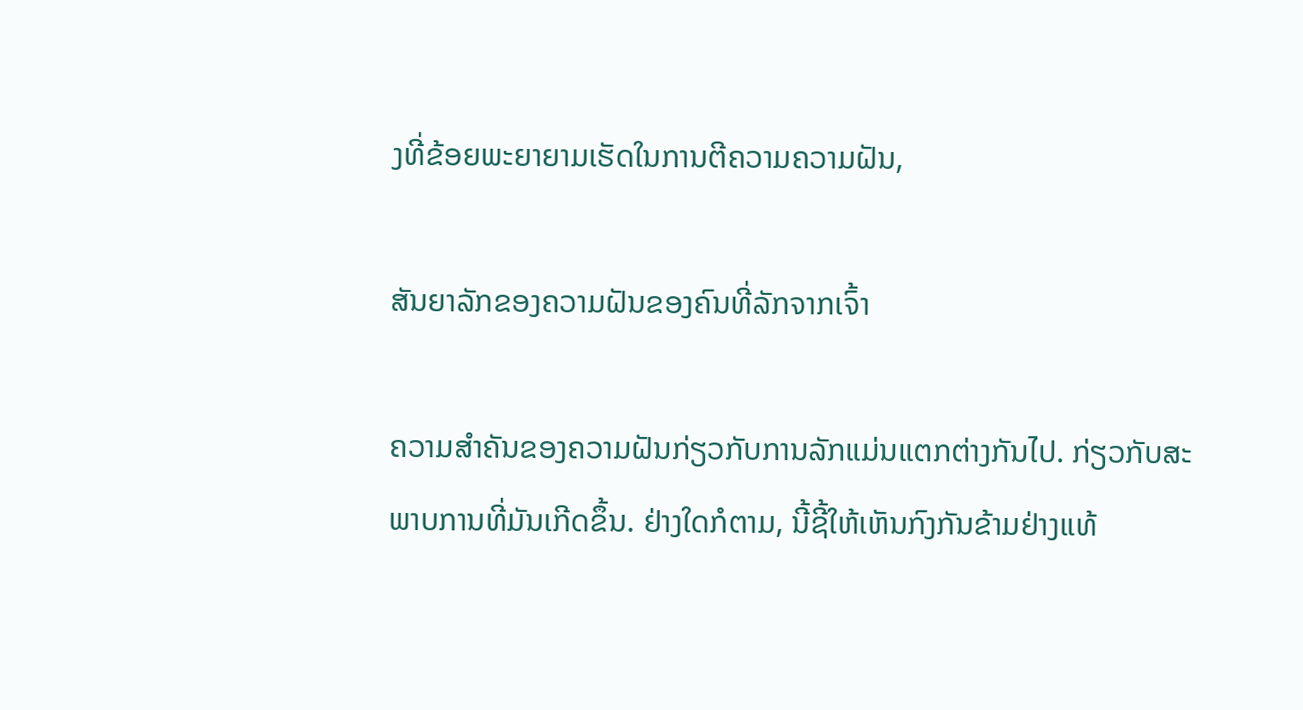ງທີ່ຂ້ອຍພະຍາຍາມເຮັດໃນການຕີຄວາມຄວາມຝັນ,

ສັນຍາລັກຂອງຄວາມຝັນຂອງຄົນທີ່ລັກຈາກເຈົ້າ

ຄວາມສໍາຄັນຂອງຄວາມຝັນກ່ຽວກັບການລັກແມ່ນແຕກຕ່າງກັນໄປ. ກ່ຽວກັບສະພາບການທີ່ມັນເກີດຂຶ້ນ. ຢ່າງໃດກໍຕາມ, ນີ້ຊີ້ໃຫ້ເຫັນກົງກັນຂ້າມຢ່າງແທ້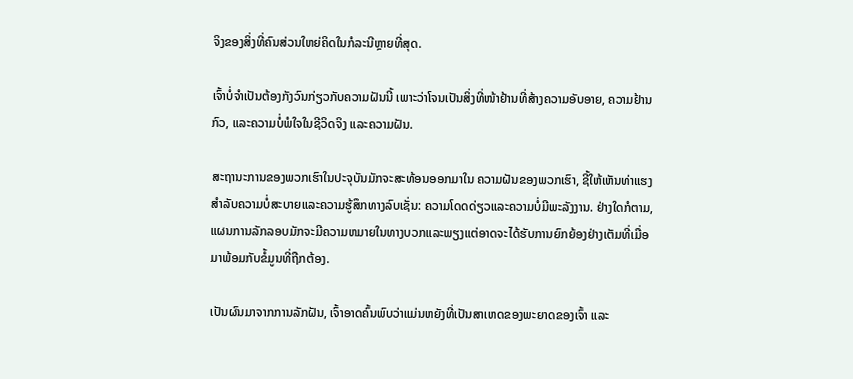ຈິງຂອງສິ່ງທີ່ຄົນສ່ວນໃຫຍ່ຄິດໃນກໍລະນີຫຼາຍທີ່ສຸດ.

ເຈົ້າບໍ່ຈຳເປັນຕ້ອງກັງວົນກ່ຽວກັບຄວາມຝັນນີ້ ເພາະວ່າໂຈນເປັນສິ່ງທີ່ໜ້າຢ້ານທີ່ສ້າງຄວາມອັບອາຍ, ຄວາມຢ້ານກົວ, ແລະຄວາມບໍ່ພໍໃຈໃນຊີວິດຈິງ ແລະຄວາມຝັນ.

ສະຖານະການຂອງພວກເຮົາໃນປະຈຸບັນມັກຈະສະທ້ອນອອກມາໃນ ຄວາມຝັນຂອງພວກເຮົາ, ຊີ້ໃຫ້ເຫັນທ່າແຮງສໍາລັບຄວາມບໍ່ສະບາຍແລະຄວາມຮູ້ສຶກທາງລົບເຊັ່ນ: ຄວາມໂດດດ່ຽວແລະຄວາມບໍ່ມີພະລັງງານ. ຢ່າງໃດກໍຕາມ, ແຜນການລັກລອບມັກຈະມີຄວາມຫມາຍໃນທາງບວກແລະພຽງແຕ່ອາດຈະໄດ້ຮັບການຍົກຍ້ອງຢ່າງເຕັມທີ່ເມື່ອມາພ້ອມກັບຂໍ້ມູນທີ່ຖືກຕ້ອງ.

ເປັນຜົນມາຈາກການລັກຝັນ, ເຈົ້າອາດຄົ້ນພົບວ່າແມ່ນຫຍັງທີ່ເປັນສາເຫດຂອງພະຍາດຂອງເຈົ້າ ແລະ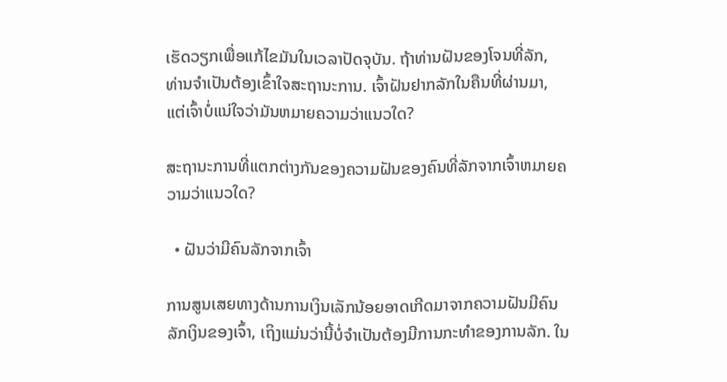ເຮັດວຽກເພື່ອແກ້ໄຂມັນໃນເວລາປັດຈຸບັນ. ຖ້າທ່ານຝັນຂອງໂຈນທີ່ລັກ, ທ່ານຈໍາເປັນຕ້ອງເຂົ້າໃຈສະຖານະການ. ເຈົ້າຝັນຢາກລັກໃນຄືນທີ່ຜ່ານມາ, ແຕ່ເຈົ້າບໍ່ແນ່ໃຈວ່າມັນຫມາຍຄວາມວ່າແນວໃດ?

ສະຖານະການທີ່ແຕກຕ່າງກັນຂອງຄວາມຝັນຂອງຄົນທີ່ລັກຈາກເຈົ້າຫມາຍຄວາມວ່າແນວໃດ?

  • ຝັນວ່າມີຄົນລັກຈາກເຈົ້າ

ການສູນເສຍທາງດ້ານການເງິນເລັກນ້ອຍອາດເກີດມາຈາກຄວາມຝັນມີຄົນລັກເງິນຂອງເຈົ້າ, ເຖິງແມ່ນວ່ານີ້ບໍ່ຈໍາເປັນຕ້ອງມີການກະທໍາຂອງການລັກ. ໃນ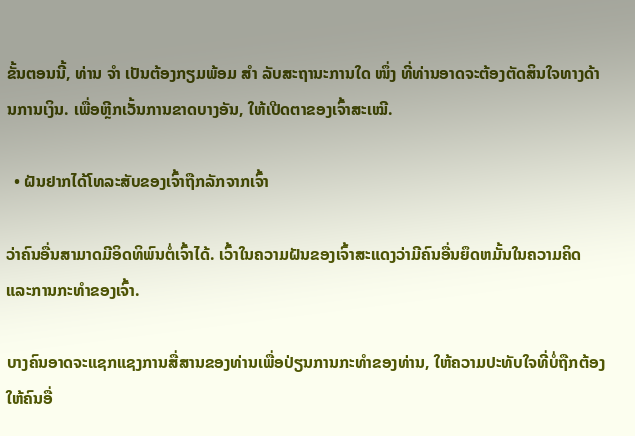ຂັ້ນຕອນນີ້, ທ່ານ ຈຳ ເປັນຕ້ອງກຽມພ້ອມ ສຳ ລັບສະຖານະການໃດ ໜຶ່ງ ທີ່ທ່ານອາດຈະຕ້ອງຕັດສິນໃຈທາງດ້ານການເງິນ. ເພື່ອຫຼີກເວັ້ນການຂາດບາງອັນ, ໃຫ້ເປີດຕາຂອງເຈົ້າສະເໝີ.

  • ຝັນຢາກໄດ້ໂທລະສັບຂອງເຈົ້າຖືກລັກຈາກເຈົ້າ

ວ່າຄົນອື່ນສາມາດມີອິດທິພົນຕໍ່ເຈົ້າໄດ້. ເວົ້າໃນຄວາມຝັນຂອງເຈົ້າສະແດງວ່າມີຄົນອື່ນຍຶດຫມັ້ນໃນຄວາມຄິດແລະການກະທໍາຂອງເຈົ້າ.

ບາງຄົນອາດຈະແຊກແຊງການສື່ສານຂອງທ່ານເພື່ອປ່ຽນການກະທຳຂອງທ່ານ, ໃຫ້ຄວາມປະທັບໃຈທີ່ບໍ່ຖືກຕ້ອງໃຫ້ຄົນອື່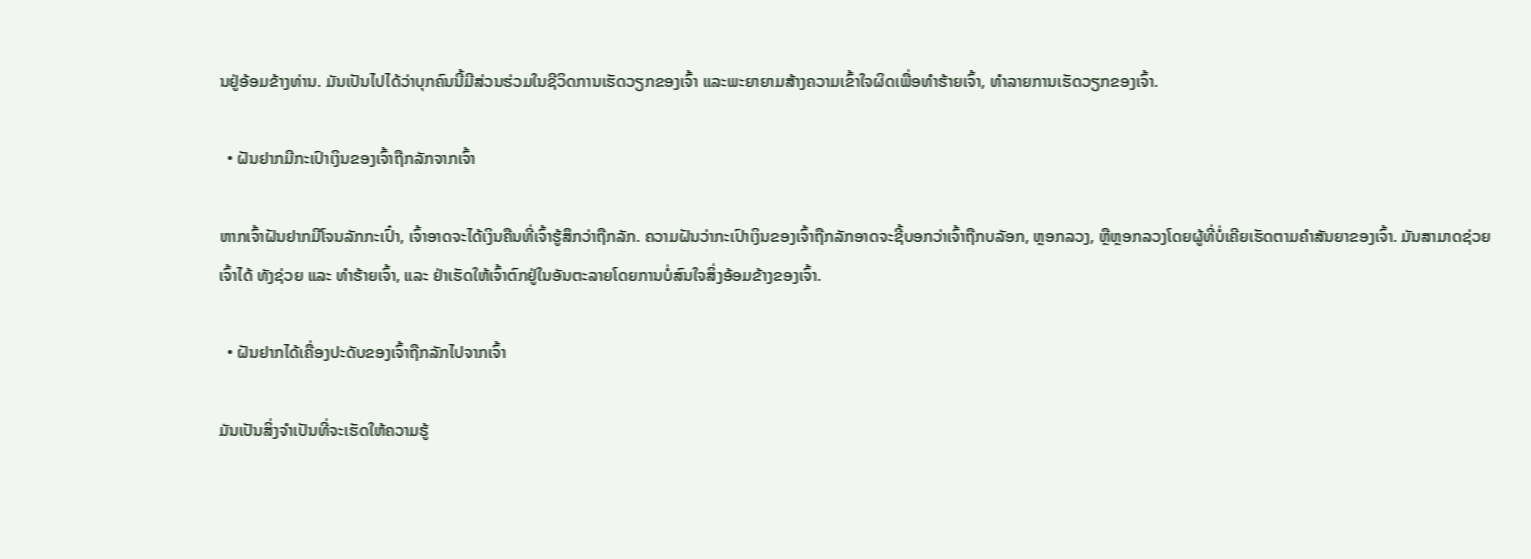ນຢູ່ອ້ອມຂ້າງທ່ານ. ມັນເປັນໄປໄດ້ວ່າບຸກຄົນນີ້ມີສ່ວນຮ່ວມໃນຊີວິດການເຮັດວຽກຂອງເຈົ້າ ແລະພະຍາຍາມສ້າງຄວາມເຂົ້າໃຈຜິດເພື່ອທໍາຮ້າຍເຈົ້າ, ທໍາລາຍການເຮັດວຽກຂອງເຈົ້າ.

  • ຝັນຢາກມີກະເປົາເງິນຂອງເຈົ້າຖືກລັກຈາກເຈົ້າ

ຫາກເຈົ້າຝັນຢາກມີໂຈນລັກກະເປົ໋າ, ເຈົ້າອາດຈະໄດ້ເງິນຄືນທີ່ເຈົ້າຮູ້ສຶກວ່າຖືກລັກ. ຄວາມຝັນວ່າກະເປົາເງິນຂອງເຈົ້າຖືກລັກອາດຈະຊີ້ບອກວ່າເຈົ້າຖືກບລັອກ, ຫຼອກລວງ, ຫຼືຫຼອກລວງໂດຍຜູ້ທີ່ບໍ່ເຄີຍເຮັດຕາມຄໍາສັນຍາຂອງເຈົ້າ. ມັນສາມາດຊ່ວຍເຈົ້າໄດ້ ທັງຊ່ວຍ ແລະ ທຳຮ້າຍເຈົ້າ, ແລະ ຢ່າເຮັດໃຫ້ເຈົ້າຕົກຢູ່ໃນອັນຕະລາຍໂດຍການບໍ່ສົນໃຈສິ່ງອ້ອມຂ້າງຂອງເຈົ້າ.

  • ຝັນຢາກໄດ້ເຄື່ອງປະດັບຂອງເຈົ້າຖືກລັກໄປຈາກເຈົ້າ

ມັນເປັນສິ່ງຈໍາເປັນທີ່ຈະເຮັດໃຫ້ຄວາມຮູ້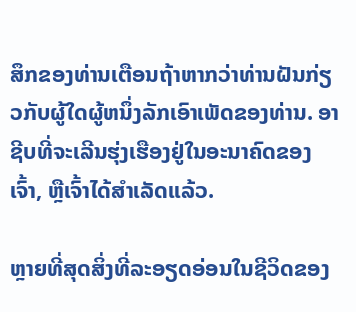ສຶກຂອງທ່ານເຕືອນຖ້າຫາກວ່າທ່ານຝັນກ່ຽວກັບຜູ້ໃດຜູ້ຫນຶ່ງລັກເອົາເພັດຂອງທ່ານ. ອາຊີບທີ່ຈະເລີນຮຸ່ງເຮືອງຢູ່ໃນອະນາຄົດຂອງເຈົ້າ, ຫຼືເຈົ້າໄດ້ສໍາເລັດແລ້ວ.

ຫຼາຍທີ່ສຸດສິ່ງທີ່ລະອຽດອ່ອນໃນຊີວິດຂອງ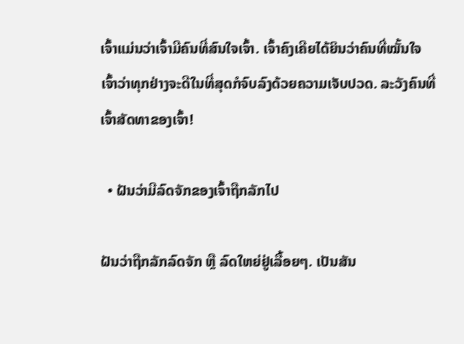ເຈົ້າແມ່ນວ່າເຈົ້າມີຄົນທີ່ສົນໃຈເຈົ້າ. ເຈົ້າຄົງເຄີຍໄດ້ຍິນວ່າຄົນທີ່ໝັ້ນໃຈເຈົ້າວ່າທຸກຢ່າງຈະດີໃນທີ່ສຸດກໍຈົບລົງດ້ວຍຄວາມເຈັບປວດ. ລະວັງຄົນທີ່ເຈົ້າສັດທາຂອງເຈົ້າ!

  • ຝັນວ່າມີລົດຈັກຂອງເຈົ້າຖືກລັກໄປ

ຝັນວ່າຖືກລັກລົດຈັກ ຫຼື ລົດໃຫຍ່ຢູ່ເລື້ອຍໆ. ເປັນສັນ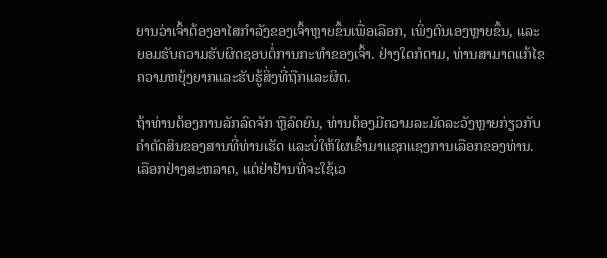ຍານວ່າເຈົ້າຕ້ອງອາໄສກຳລັງຂອງເຈົ້າຫຼາຍຂຶ້ນເພື່ອເລືອກ, ເພິ່ງຕົນເອງຫຼາຍຂຶ້ນ, ແລະຍອມຮັບຄວາມຮັບຜິດຊອບຕໍ່ການກະທຳຂອງເຈົ້າ. ຢ່າງໃດກໍຕາມ, ທ່ານສາມາດແກ້ໄຂຄວາມຫຍຸ້ງຍາກແລະຮັບຮູ້ສິ່ງທີ່ຖືກແລະຜິດ.

ຖ້າທ່ານຕ້ອງການລັກລົດຈັກ ຫຼືລົດຍົນ, ທ່ານຕ້ອງມີຄວາມລະມັດລະວັງຫຼາຍກ່ຽວກັບຄໍາຕັດສິນຂອງສານທີ່ທ່ານເຮັດ ແລະບໍ່ໃຫ້ໃຜເຂົ້າມາແຊກແຊງການເລືອກຂອງທ່ານ. ເລືອກຢ່າງສະຫລາດ, ແຕ່ຢ່າຢ້ານທີ່ຈະໃຊ້ເວ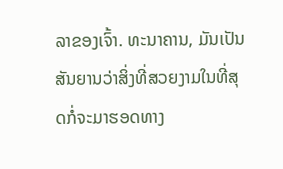ລາຂອງເຈົ້າ. ທະນາຄານ, ມັນເປັນສັນຍານວ່າສິ່ງທີ່ສວຍງາມໃນທີ່ສຸດກໍ່ຈະມາຮອດທາງ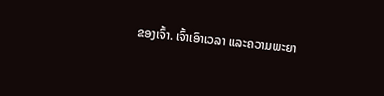ຂອງເຈົ້າ. ເຈົ້າເອົາເວລາ ແລະຄວາມພະຍາ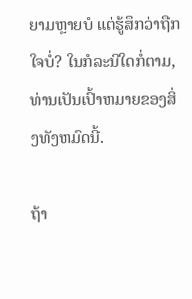ຍາມຫຼາຍບໍ ແຕ່ຮູ້ສຶກວ່າຖືກໃຈບໍ່? ໃນກໍລະນີໃດກໍ່ຕາມ, ທ່ານເປັນເປົ້າຫມາຍຂອງສິ່ງທັງຫມົດນີ້.

ຖ້າ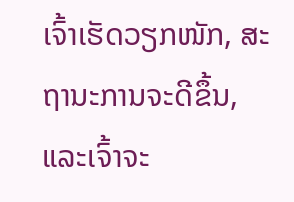ເຈົ້າເຮັດວຽກໜັກ, ສະຖານະການຈະດີຂຶ້ນ, ແລະເຈົ້າຈະ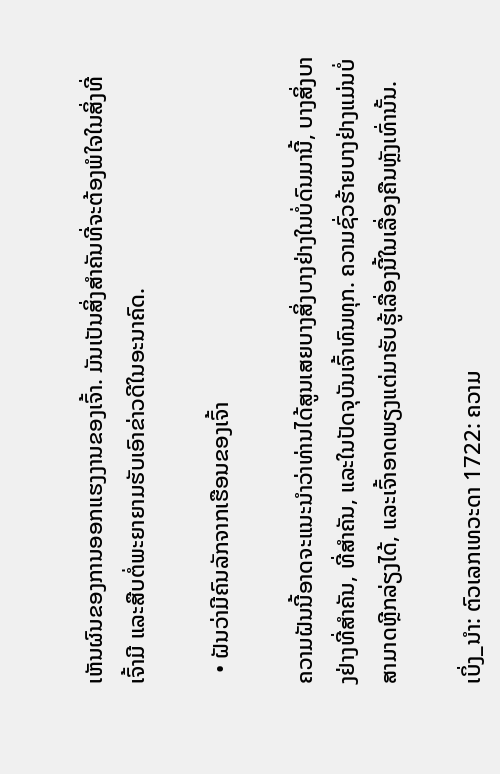ເຫັນຜົນຂອງການອອກແຮງງານຂອງເຈົ້າ. ມັນເປັນສິ່ງສຳຄັນທີ່ຈະຕ້ອງພໍໃຈໃນສິ່ງທີ່ເຈົ້າມີ ແລະສືບຕໍ່ພະຍາຍາມຮັບເອົາຂ່າວດີໃນອະນາຄົດ.

  • ຝັນວ່າມີຄົນລັກຈາກເຮືອນຂອງເຈົ້າ

ຄວາມຝັນນີ້ອາດຈະແນະນໍາວ່າທ່ານໄດ້ສູນເສຍບາງສິ່ງບາງຢ່າງໃນບໍ່ດົນມານີ້, ບາງສິ່ງບາງຢ່າງທີ່ສໍາຄັນ, ທີ່ສໍາຄັນ, ແລະໃນປັດຈຸບັນເຈົ້າທົນທຸກ. ຄວາມຊົ່ວຮ້າຍບາງຢ່າງແມ່ນບໍ່ສາມາດຫຼີກລ່ຽງໄດ້, ແລະເຈົ້າອາດພຽງແຕ່ມາຮັບຮູ້ເລື່ອງນີ້ໃນເລື່ອງຄືນຫຼັງເທົ່ານັ້ນ.

ເບິ່ງ_ນຳ: ຕົວເລກເທວະດາ 1722: ຄວາມ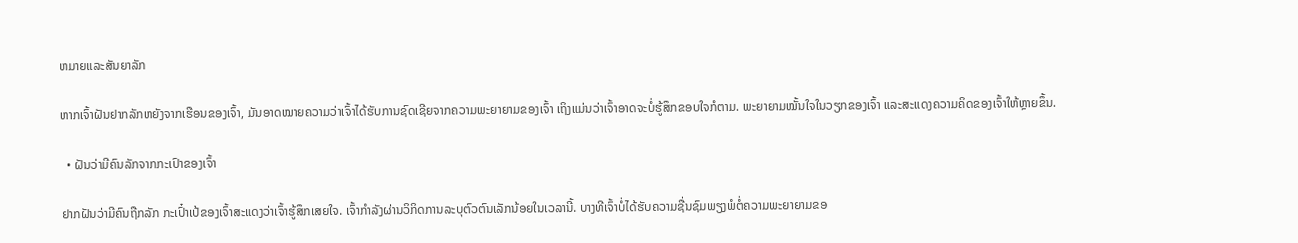ຫມາຍແລະສັນຍາລັກ

ຫາກເຈົ້າຝັນຢາກລັກຫຍັງຈາກເຮືອນຂອງເຈົ້າ, ມັນອາດໝາຍຄວາມວ່າເຈົ້າໄດ້ຮັບການຊົດເຊີຍຈາກຄວາມພະຍາຍາມຂອງເຈົ້າ ເຖິງແມ່ນວ່າເຈົ້າອາດຈະບໍ່ຮູ້ສຶກຂອບໃຈກໍຕາມ. ພະຍາຍາມໝັ້ນໃຈໃນວຽກຂອງເຈົ້າ ແລະສະແດງຄວາມຄິດຂອງເຈົ້າໃຫ້ຫຼາຍຂຶ້ນ.

  • ຝັນວ່າມີຄົນລັກຈາກກະເປົາຂອງເຈົ້າ

ຢາກຝັນວ່າມີຄົນຖືກລັກ ກະເປົ໋າເປ້ຂອງເຈົ້າສະແດງວ່າເຈົ້າຮູ້ສຶກເສຍໃຈ. ເຈົ້າກຳລັງຜ່ານວິກິດການລະບຸຕົວຕົນເລັກນ້ອຍໃນເວລານີ້. ບາງທີເຈົ້າບໍ່ໄດ້ຮັບຄວາມຊື່ນຊົມພຽງພໍຕໍ່ຄວາມພະຍາຍາມຂອ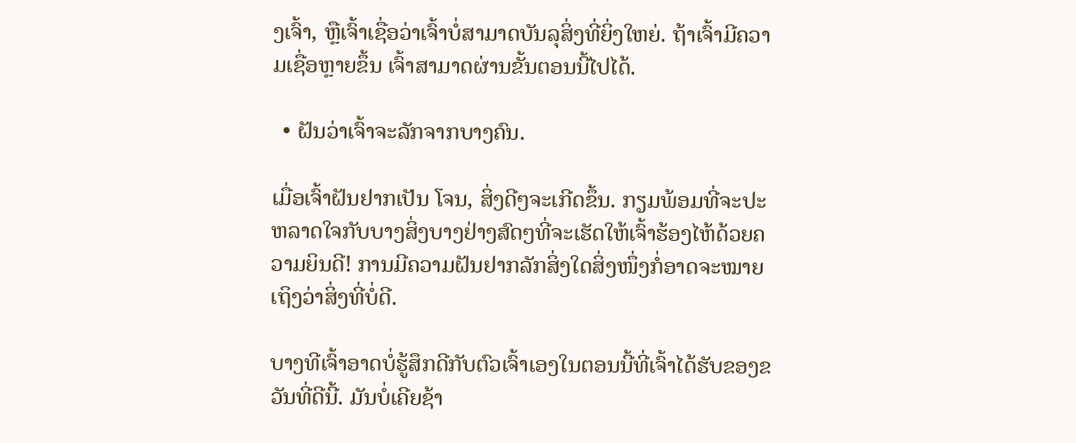ງເຈົ້າ, ຫຼືເຈົ້າເຊື່ອວ່າເຈົ້າບໍ່ສາມາດບັນລຸສິ່ງທີ່ຍິ່ງໃຫຍ່. ຖ້າເຈົ້າມີຄວາມເຊື່ອຫຼາຍຂຶ້ນ ເຈົ້າສາມາດຜ່ານຂັ້ນຕອນນີ້ໄປໄດ້.

  • ຝັນວ່າເຈົ້າຈະລັກຈາກບາງຄົນ.

ເມື່ອເຈົ້າຝັນຢາກເປັນ ໂຈນ, ສິ່ງດີໆຈະເກີດຂຶ້ນ. ກຽມພ້ອມທີ່ຈະປະຫລາດໃຈກັບບາງສິ່ງບາງຢ່າງສົດໆທີ່ຈະເຮັດໃຫ້ເຈົ້າຮ້ອງໄຫ້ດ້ວຍຄວາມຍິນດີ! ການມີຄວາມຝັນຢາກລັກສິ່ງໃດສິ່ງໜຶ່ງກໍ່ອາດຈະໝາຍເຖິງວ່າສິ່ງທີ່ບໍ່ດີ.

ບາງທີເຈົ້າອາດບໍ່ຮູ້ສຶກດີກັບຕົວເຈົ້າເອງໃນຕອນນີ້ທີ່ເຈົ້າໄດ້ຮັບຂອງຂວັນທີ່ດີນີ້. ມັນບໍ່ເຄີຍຊ້າ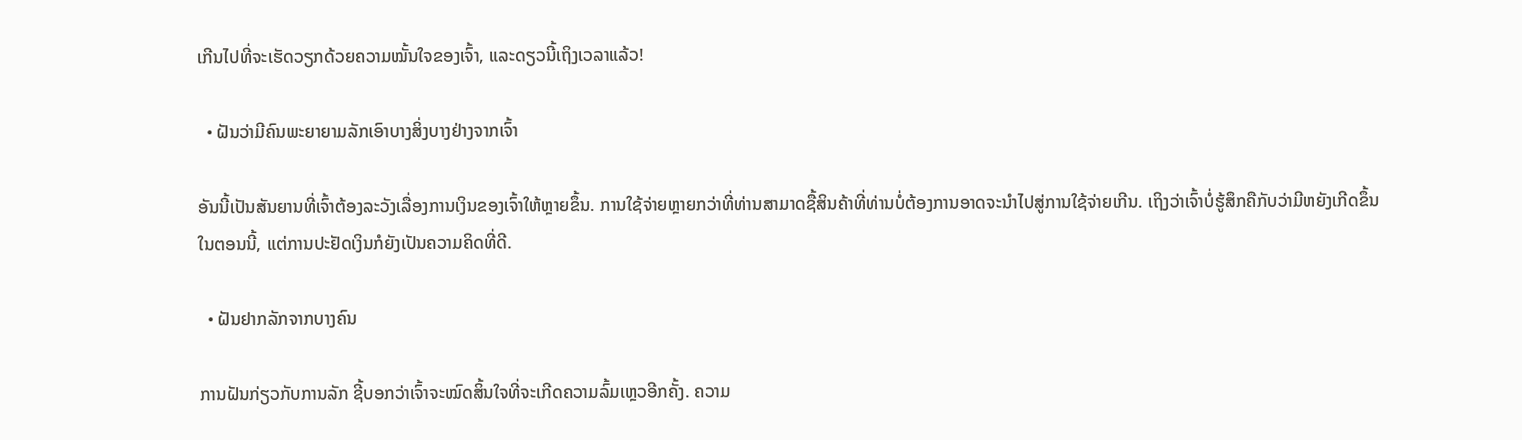ເກີນໄປທີ່ຈະເຮັດວຽກດ້ວຍຄວາມໝັ້ນໃຈຂອງເຈົ້າ, ແລະດຽວນີ້ເຖິງເວລາແລ້ວ!

  • ຝັນວ່າມີຄົນພະຍາຍາມລັກເອົາບາງສິ່ງບາງຢ່າງຈາກເຈົ້າ

ອັນນີ້ເປັນສັນຍານທີ່ເຈົ້າຕ້ອງລະວັງເລື່ອງການເງິນຂອງເຈົ້າໃຫ້ຫຼາຍຂຶ້ນ. ການໃຊ້ຈ່າຍຫຼາຍກວ່າທີ່ທ່ານສາມາດຊື້ສິນຄ້າທີ່ທ່ານບໍ່ຕ້ອງການອາດຈະນໍາໄປສູ່ການໃຊ້ຈ່າຍເກີນ. ເຖິງວ່າເຈົ້າບໍ່ຮູ້ສຶກຄືກັບວ່າມີຫຍັງເກີດຂຶ້ນໃນຕອນນີ້, ແຕ່ການປະຢັດເງິນກໍຍັງເປັນຄວາມຄິດທີ່ດີ.

  • ຝັນຢາກລັກຈາກບາງຄົນ

ການຝັນກ່ຽວກັບການລັກ ຊີ້ບອກວ່າເຈົ້າຈະໝົດສິ້ນໃຈທີ່ຈະເກີດຄວາມລົ້ມເຫຼວອີກຄັ້ງ. ຄວາມ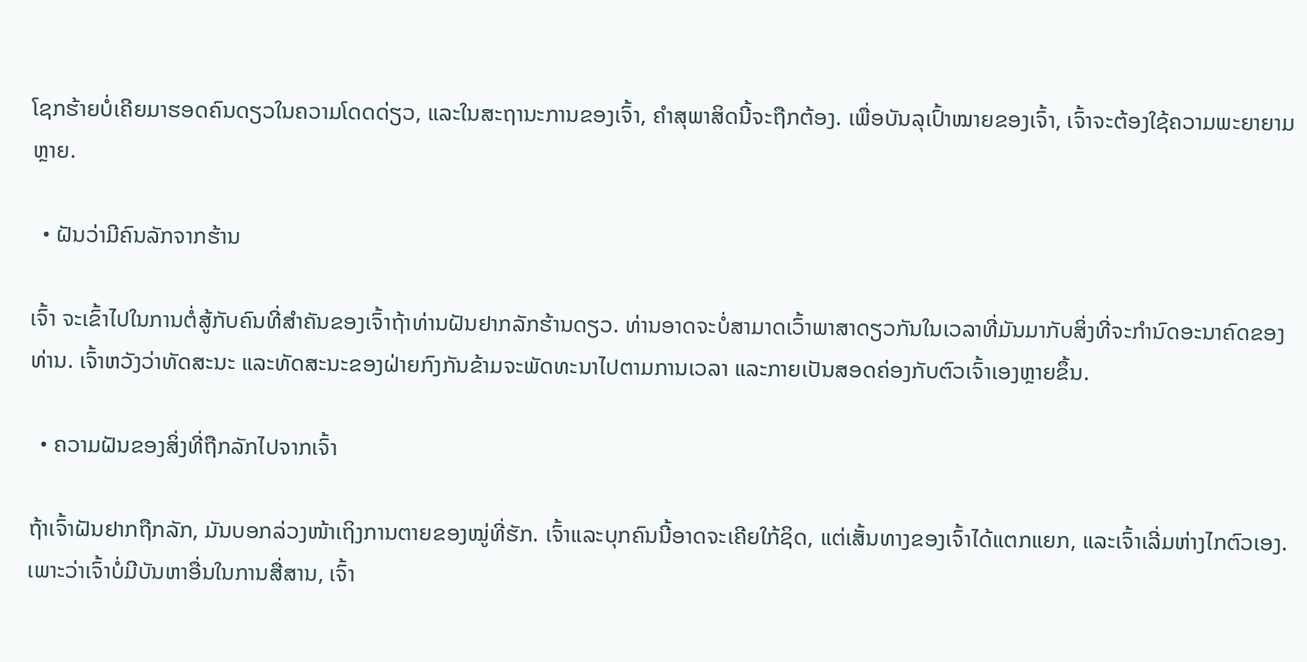ໂຊກຮ້າຍບໍ່ເຄີຍມາຮອດຄົນດຽວໃນຄວາມໂດດດ່ຽວ, ແລະໃນສະຖານະການຂອງເຈົ້າ, ຄໍາສຸພາສິດນີ້ຈະຖືກຕ້ອງ. ເພື່ອບັນລຸເປົ້າໝາຍຂອງເຈົ້າ, ເຈົ້າຈະຕ້ອງໃຊ້ຄວາມພະຍາຍາມຫຼາຍ.

  • ຝັນວ່າມີຄົນລັກຈາກຮ້ານ

ເຈົ້າ ຈະເຂົ້າໄປໃນການຕໍ່ສູ້ກັບຄົນທີ່ສໍາຄັນຂອງເຈົ້າຖ້າທ່ານຝັນຢາກລັກຮ້ານດຽວ. ທ່ານອາດຈະບໍ່ສາມາດເວົ້າພາສາດຽວກັນໃນເວລາທີ່ມັນມາກັບສິ່ງທີ່ຈະກໍານົດອະນາຄົດຂອງທ່ານ. ເຈົ້າຫວັງວ່າທັດສະນະ ແລະທັດສະນະຂອງຝ່າຍກົງກັນຂ້າມຈະພັດທະນາໄປຕາມການເວລາ ແລະກາຍເປັນສອດຄ່ອງກັບຕົວເຈົ້າເອງຫຼາຍຂຶ້ນ.

  • ຄວາມຝັນຂອງສິ່ງທີ່ຖືກລັກໄປຈາກເຈົ້າ

ຖ້າເຈົ້າຝັນຢາກຖືກລັກ, ມັນບອກລ່ວງໜ້າເຖິງການຕາຍຂອງໝູ່ທີ່ຮັກ. ເຈົ້າແລະບຸກຄົນນີ້ອາດຈະເຄີຍໃກ້ຊິດ, ແຕ່ເສັ້ນທາງຂອງເຈົ້າໄດ້ແຕກແຍກ, ແລະເຈົ້າເລີ່ມຫ່າງໄກຕົວເອງ. ເພາະວ່າເຈົ້າບໍ່ມີບັນຫາອື່ນໃນການສື່ສານ, ເຈົ້າ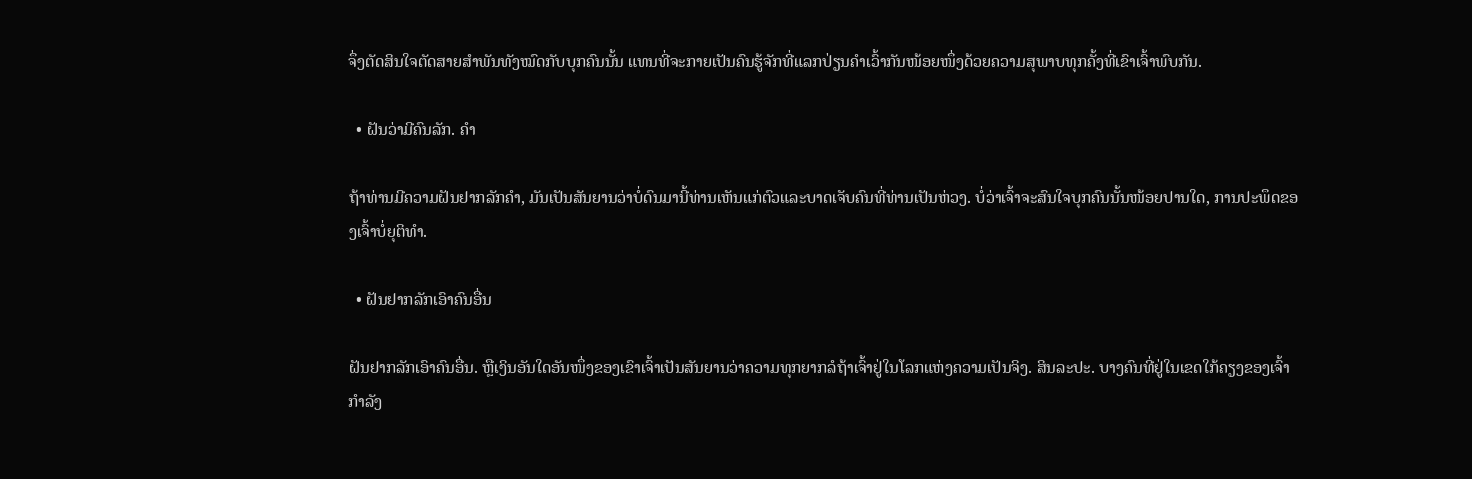ຈຶ່ງຕັດສິນໃຈຕັດສາຍສຳພັນທັງໝົດກັບບຸກຄົນນັ້ນ ແທນທີ່ຈະກາຍເປັນຄົນຮູ້ຈັກທີ່ແລກປ່ຽນຄຳເວົ້າກັນໜ້ອຍໜຶ່ງດ້ວຍຄວາມສຸພາບທຸກຄັ້ງທີ່ເຂົາເຈົ້າພົບກັນ.

  • ຝັນວ່າມີຄົນລັກ. ຄໍາ

ຖ້າທ່ານມີຄວາມຝັນຢາກລັກຄໍາ, ມັນເປັນສັນຍານວ່າບໍ່ດົນມານີ້ທ່ານເຫັນແກ່ຕົວແລະບາດເຈັບຄົນທີ່ທ່ານເປັນຫ່ວງ. ບໍ່ວ່າເຈົ້າຈະສົນໃຈບຸກຄົນນັ້ນໜ້ອຍປານໃດ, ການປະພຶດຂອງເຈົ້າບໍ່ຍຸຕິທຳ.

  • ຝັນຢາກລັກເອົາຄົນອື່ນ

ຝັນຢາກລັກເອົາຄົນອື່ນ. ຫຼືເງິນອັນໃດອັນໜຶ່ງຂອງເຂົາເຈົ້າເປັນສັນຍານວ່າຄວາມທຸກຍາກລໍຖ້າເຈົ້າຢູ່ໃນໂລກແຫ່ງຄວາມເປັນຈິງ. ສິນລະປະ. ບາງຄົນທີ່ຢູ່ໃນເຂດໃກ້ຄຽງຂອງເຈົ້າກໍາລັງ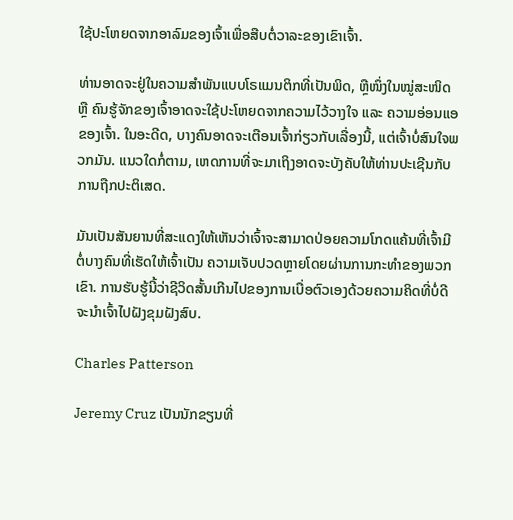ໃຊ້ປະໂຫຍດຈາກອາລົມຂອງເຈົ້າເພື່ອສືບຕໍ່ວາລະຂອງເຂົາເຈົ້າ.

ທ່ານອາດຈະຢູ່ໃນຄວາມສຳພັນແບບໂຣແມນຕິກທີ່ເປັນພິດ, ຫຼືໜຶ່ງໃນໝູ່ສະໜິດ ຫຼື ຄົນຮູ້ຈັກຂອງເຈົ້າອາດຈະໃຊ້ປະໂຫຍດຈາກຄວາມໄວ້ວາງໃຈ ແລະ ຄວາມອ່ອນແອຂອງເຈົ້າ. ໃນອະດີດ, ບາງຄົນອາດຈະເຕືອນເຈົ້າກ່ຽວກັບເລື່ອງນີ້, ແຕ່ເຈົ້າບໍ່ສົນໃຈພວກມັນ. ແນວໃດກໍ່ຕາມ, ເຫດການທີ່ຈະມາເຖິງອາດຈະບັງຄັບໃຫ້ທ່ານປະເຊີນກັບການຖືກປະຕິເສດ.

ມັນເປັນສັນຍານທີ່ສະແດງໃຫ້ເຫັນວ່າເຈົ້າຈະສາມາດປ່ອຍຄວາມໂກດແຄ້ນທີ່ເຈົ້າມີຕໍ່ບາງຄົນທີ່ເຮັດໃຫ້ເຈົ້າເປັນ ຄວາມເຈັບປວດຫຼາຍໂດຍຜ່ານການກະທໍາຂອງພວກເຂົາ. ການຮັບຮູ້ນີ້ວ່າຊີວິດສັ້ນເກີນໄປຂອງການເບື່ອຕົວເອງດ້ວຍຄວາມຄິດທີ່ບໍ່ດີຈະນໍາເຈົ້າໄປຝັງຂຸມຝັງສົບ.

Charles Patterson

Jeremy Cruz ເປັນນັກຂຽນທີ່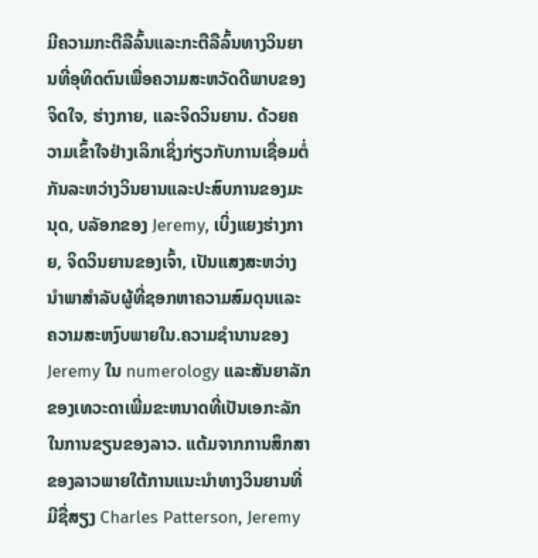ມີຄວາມກະຕືລືລົ້ນແລະກະຕືລືລົ້ນທາງວິນຍານທີ່ອຸທິດຕົນເພື່ອຄວາມສະຫວັດດີພາບຂອງຈິດໃຈ, ຮ່າງກາຍ, ແລະຈິດວິນຍານ. ດ້ວຍຄວາມເຂົ້າໃຈຢ່າງເລິກເຊິ່ງກ່ຽວກັບການເຊື່ອມຕໍ່ກັນລະຫວ່າງວິນຍານແລະປະສົບການຂອງມະນຸດ, ບລັອກຂອງ Jeremy, ເບິ່ງແຍງຮ່າງກາຍ, ຈິດວິນຍານຂອງເຈົ້າ, ເປັນແສງສະຫວ່າງນໍາພາສໍາລັບຜູ້ທີ່ຊອກຫາຄວາມສົມດຸນແລະຄວາມສະຫງົບພາຍໃນ.ຄວາມຊໍານານຂອງ Jeremy ໃນ numerology ແລະສັນຍາລັກຂອງເທວະດາເພີ່ມຂະຫນາດທີ່ເປັນເອກະລັກໃນການຂຽນຂອງລາວ. ແຕ້ມຈາກການສຶກສາຂອງລາວພາຍໃຕ້ການແນະນໍາທາງວິນຍານທີ່ມີຊື່ສຽງ Charles Patterson, Jeremy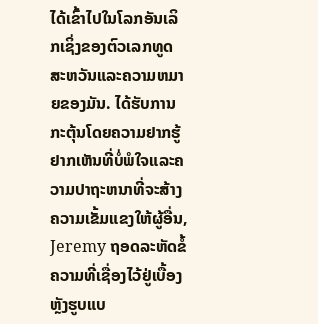ໄດ້ເຂົ້າໄປໃນໂລກອັນເລິກເຊິ່ງຂອງຕົວເລກທູດສະຫວັນແລະຄວາມຫມາຍຂອງມັນ. ໄດ້ຮັບການກະຕຸ້ນໂດຍຄວາມຢາກຮູ້ຢາກເຫັນທີ່ບໍ່ພໍໃຈແລະຄວາມປາຖະຫນາທີ່ຈະສ້າງຄວາມເຂັ້ມແຂງໃຫ້ຜູ້ອື່ນ, Jeremy ຖອດລະຫັດຂໍ້ຄວາມທີ່ເຊື່ອງໄວ້ຢູ່ເບື້ອງຫຼັງຮູບແບ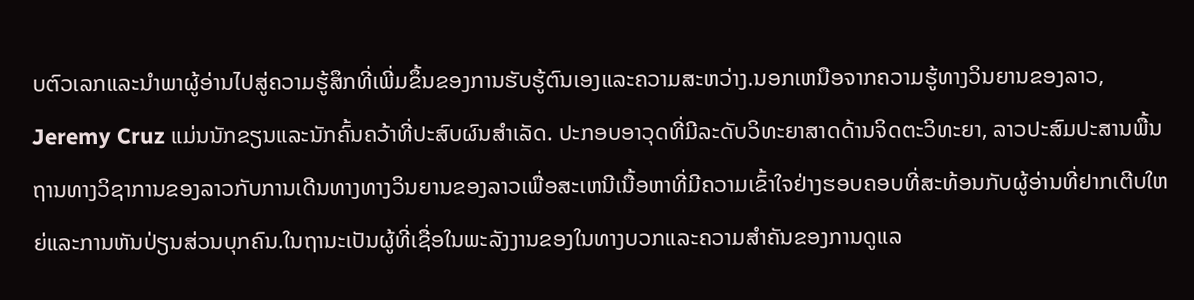ບຕົວເລກແລະນໍາພາຜູ້ອ່ານໄປສູ່ຄວາມຮູ້ສຶກທີ່ເພີ່ມຂຶ້ນຂອງການຮັບຮູ້ຕົນເອງແລະຄວາມສະຫວ່າງ.ນອກເຫນືອຈາກຄວາມຮູ້ທາງວິນຍານຂອງລາວ, Jeremy Cruz ແມ່ນນັກຂຽນແລະນັກຄົ້ນຄວ້າທີ່ປະສົບຜົນສໍາເລັດ. ປະກອບອາວຸດທີ່ມີລະດັບວິທະຍາສາດດ້ານຈິດຕະວິທະຍາ, ລາວປະສົມປະສານພື້ນຖານທາງວິຊາການຂອງລາວກັບການເດີນທາງທາງວິນຍານຂອງລາວເພື່ອສະເຫນີເນື້ອຫາທີ່ມີຄວາມເຂົ້າໃຈຢ່າງຮອບຄອບທີ່ສະທ້ອນກັບຜູ້ອ່ານທີ່ຢາກເຕີບໃຫຍ່ແລະການຫັນປ່ຽນສ່ວນບຸກຄົນ.ໃນຖານະເປັນຜູ້ທີ່ເຊື່ອໃນພະລັງງານຂອງໃນທາງບວກແລະຄວາມສໍາຄັນຂອງການດູແລ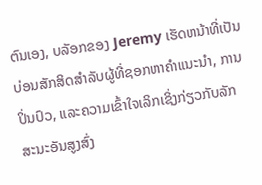ຕົນເອງ, ບລັອກຂອງ Jeremy ເຮັດຫນ້າທີ່ເປັນບ່ອນສັກສິດສໍາລັບຜູ້ທີ່ຊອກຫາຄໍາແນະນໍາ, ການປິ່ນປົວ, ແລະຄວາມເຂົ້າໃຈເລິກເຊິ່ງກ່ຽວກັບລັກສະນະອັນສູງສົ່ງ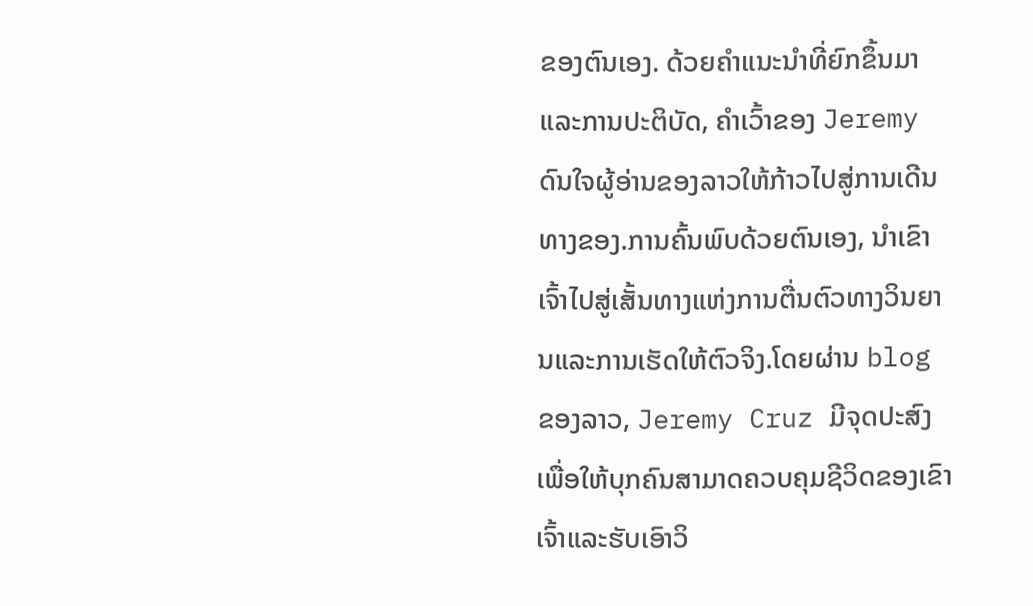ຂອງຕົນເອງ. ດ້ວຍຄໍາແນະນໍາທີ່ຍົກຂຶ້ນມາແລະການປະຕິບັດ, ຄໍາເວົ້າຂອງ Jeremy ດົນໃຈຜູ້ອ່ານຂອງລາວໃຫ້ກ້າວໄປສູ່ການເດີນທາງຂອງ.ການຄົ້ນພົບດ້ວຍຕົນເອງ, ນຳເຂົາເຈົ້າໄປສູ່ເສັ້ນທາງແຫ່ງການຕື່ນຕົວທາງວິນຍານແລະການເຮັດໃຫ້ຕົວຈິງ.ໂດຍຜ່ານ blog ຂອງລາວ, Jeremy Cruz ມີຈຸດປະສົງເພື່ອໃຫ້ບຸກຄົນສາມາດຄວບຄຸມຊີວິດຂອງເຂົາເຈົ້າແລະຮັບເອົາວິ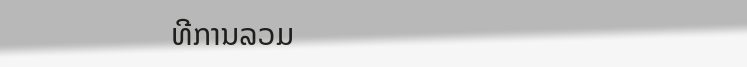ທີການລວມ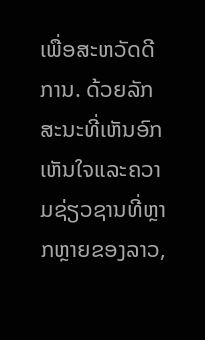ເພື່ອສະຫວັດດີການ. ດ້ວຍລັກສະນະທີ່ເຫັນອົກເຫັນໃຈແລະຄວາມຊ່ຽວຊານທີ່ຫຼາກຫຼາຍຂອງລາວ,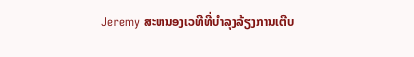Jeremy ສະຫນອງເວທີທີ່ບໍາລຸງລ້ຽງການເຕີບ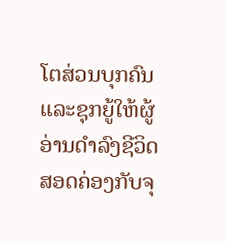ໂຕສ່ວນບຸກຄົນແລະຊຸກຍູ້ໃຫ້ຜູ້ອ່ານດໍາລົງຊີວິດສອດຄ່ອງກັບຈຸ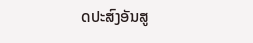ດປະສົງອັນສູ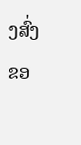ງສົ່ງຂອ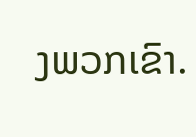ງພວກເຂົາ.